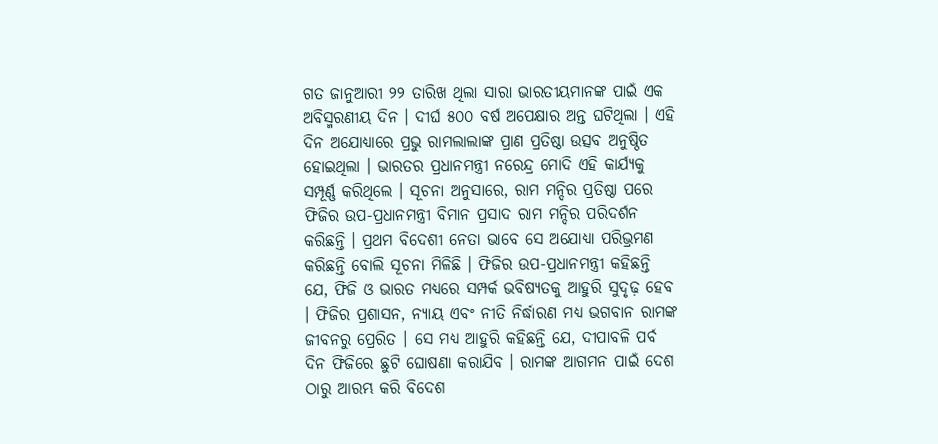ଗତ ଜାନୁଆରୀ ୨୨ ତାରିଖ ଥିଲା ସାରା ଭାରତୀୟମାନଙ୍କ ପାଇଁ ଏକ ଅବିସ୍ମରଣୀୟ ଦିନ । ଦୀର୍ଘ ୫୦୦ ବର୍ଷ ଅପେକ୍ଷାର ଅନ୍ତ ଘଟିଥିଲା । ଏହି ଦିନ ଅଯୋଧ୍ୟାରେ ପ୍ରଭୁ ରାମଲାଲାଙ୍କ ପ୍ରାଣ ପ୍ରତିଷ୍ଠା ଉତ୍ସବ ଅନୁଷ୍ଠିତ ହୋଇଥିଲା । ଭାରତର ପ୍ରଧାନମନ୍ତ୍ରୀ ନରେନ୍ଦ୍ର ମୋଦି ଏହି କାର୍ଯ୍ୟକୁ ସମ୍ପୂର୍ଣ୍ଣ କରିଥିଲେ । ସୂଚନା ଅନୁସାରେ, ରାମ ମନ୍ଦିର ପ୍ରତିଷ୍ଠା ପରେ ଫିଜିର ଉପ-ପ୍ରଧାନମନ୍ତ୍ରୀ ବିମାନ ପ୍ରସାଦ ରାମ ମନ୍ଦିର ପରିଦର୍ଶନ କରିଛନ୍ତି । ପ୍ରଥମ ବିଦେଶୀ ନେତା ଭାବେ ସେ ଅଯୋଧ୍ୟା ପରିଭ୍ରମଣ କରିଛନ୍ତି ବୋଲି ସୂଚନା ମିଳିଛି । ଫିଜିର ଉପ-ପ୍ରଧାନମନ୍ତ୍ରୀ କହିଛନ୍ତି ଯେ, ଫିଜି ଓ ଭାରତ ମଧ୍ୟରେ ସମ୍ପର୍କ ଭବିଷ୍ୟତକୁ ଆହୁରି ସୁଦୃଢ଼ ହେବ । ଫିଜିର ପ୍ରଶାସନ, ନ୍ୟାୟ ଏବଂ ନୀତି ନିର୍ଦ୍ଧାରଣ ମଧ୍ୟ ଭଗବାନ ରାମଙ୍କ ଜୀବନରୁ ପ୍ରେରିତ । ସେ ମଧ୍ୟ ଆହୁରି କହିଛନ୍ତି ଯେ, ଦୀପାବଳି ପର୍ବ ଦିନ ଫିଜିରେ ଛୁଟି ଘୋଷଣା କରାଯିବ । ରାମଙ୍କ ଆଗମନ ପାଇଁ ଦେଶ ଠାରୁ ଆରମ୍ଭ କରି ବିଦେଶ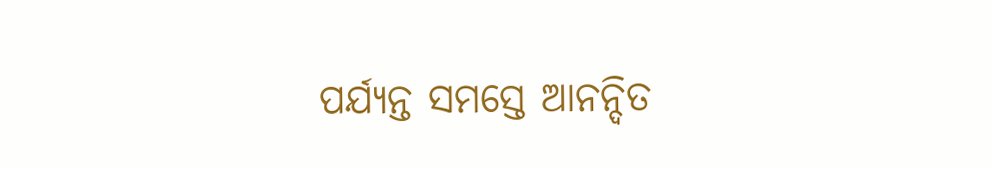ପର୍ଯ୍ୟନ୍ତ ସମସ୍ତେ ଆନନ୍ଦିତ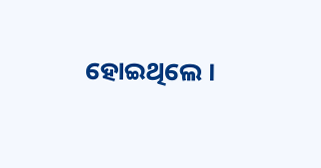ହୋଇଥିଲେ ।